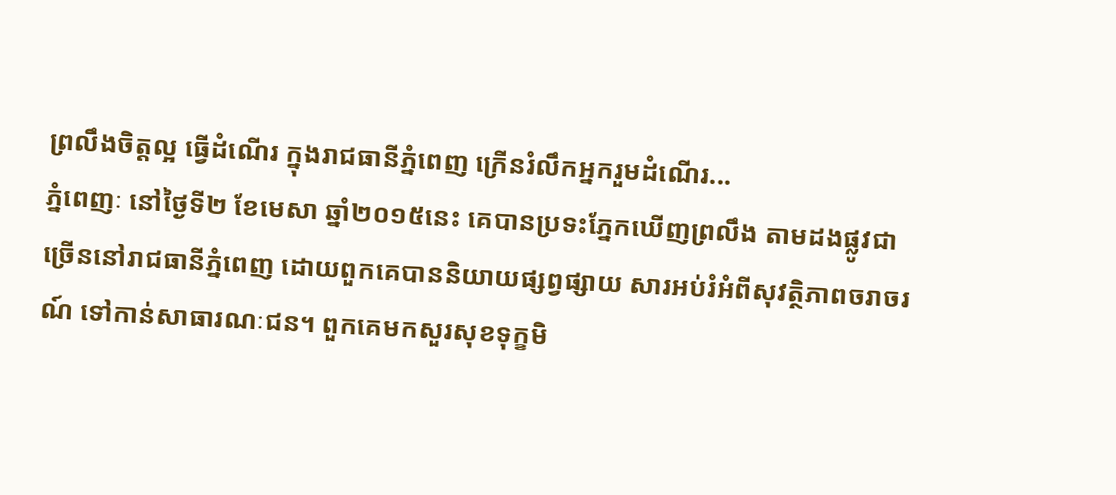ព្រលឹងចិត្តល្អ ធ្វើដំណើរ ក្នុងរាជធានីភ្នំពេញ ក្រើនរំលឹកអ្នករួមដំណើរ...
ភ្នំពេញៈ នៅថ្ងៃទី២ ខែមេសា ឆ្នាំ២០១៥នេះ គេបានប្រទះភ្នែកឃើញព្រលឹង តាមដងផ្លូវជាច្រើននៅរាជធានីភ្នំពេញ ដោយពួកគេបាននិយាយផ្សព្វផ្សាយ សារអប់រំអំពីសុវត្ថិភាពចរាចរណ៍ ទៅកាន់សាធារណៈជន។ ពួកគេមកសួរសុខទុក្ខមិ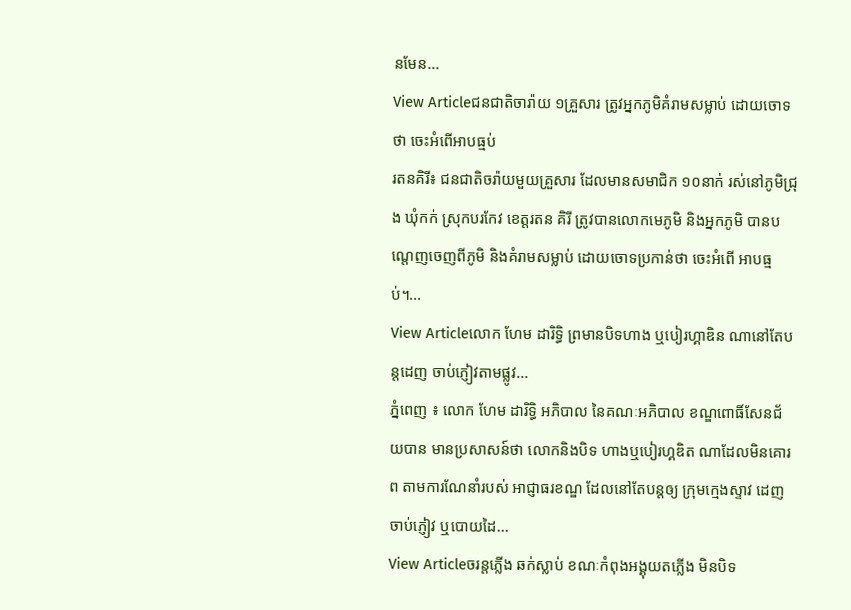នមែន...
View Articleជនជាតិចារ៉ាយ ១គ្រួសារ ត្រូវអ្នកភូមិគំរាមសម្លាប់ ដោយចោទថា ចេះអំពើអាបធ្មប់
រតនគិរី៖ ជនជាតិចរ៉ាយមួយគ្រួសារ ដែលមានសមាជិក ១០នាក់ រស់នៅភូមិជ្រុង ឃុំកក់ ស្រុកបរកែវ ខេត្តរតន គិរី ត្រូវបានលោកមេភូមិ និងអ្នកភូមិ បានបណ្តេញចេញពីភូមិ និងគំរាមសម្លាប់ ដោយចោទប្រកាន់ថា ចេះអំពើ អាបធ្មប់។...
View Articleលោក ហែម ដារិទ្ធិ ព្រមានបិទហាង ឬបៀរហ្គាឌិន ណានៅតែបន្តដេញ ចាប់ភ្ញៀវតាមផ្លូវ...
ភ្នំពេញ ៖ លោក ហែម ដារិទ្ធិ អភិបាល នៃគណៈអភិបាល ខណ្ឌពោធិ៍សែនជ័យបាន មានប្រសាសន៍ថា លោកនិងបិទ ហាងឬបៀរហ្គឌិត ណាដែលមិនគោរព តាមការណែនាំរបស់ អាជ្ញាធរខណ្ឌ ដែលនៅតែបន្តឲ្យ ក្រុមក្មេងស្ទាវ ដេញចាប់ភ្ញៀវ ឬបោយដៃ...
View Articleចរន្តភ្លើង ឆក់ស្លាប់ ខណៈកំពុងអង្គុយតភ្លើង មិនបិទ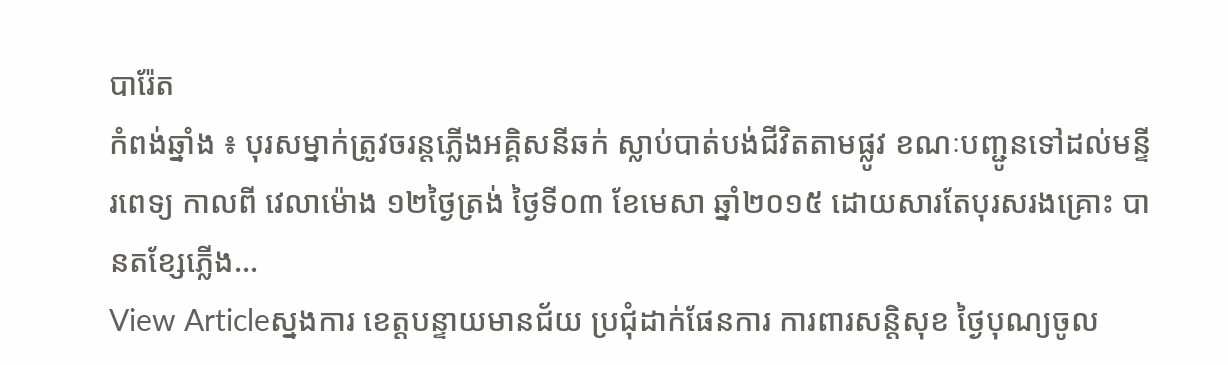បារ៉ែត
កំពង់ឆ្នាំង ៖ បុរសម្នាក់ត្រូវចរន្តភ្លើងអគ្គិសនីឆក់ ស្លាប់បាត់បង់ជីវិតតាមផ្លូវ ខណៈបញ្ជូនទៅដល់មន្ទីរពេទ្យ កាលពី វេលាម៉ោង ១២ថ្ងៃត្រង់ ថ្ងៃទី០៣ ខែមេសា ឆ្នាំ២០១៥ ដោយសារតែបុរសរងគ្រោះ បានតខ្សែភ្លើង...
View Articleស្នងការ ខេត្តបន្ទាយមានជ័យ ប្រជុំដាក់ផែនការ ការពារសន្តិសុខ ថ្ងៃបុណ្យចូល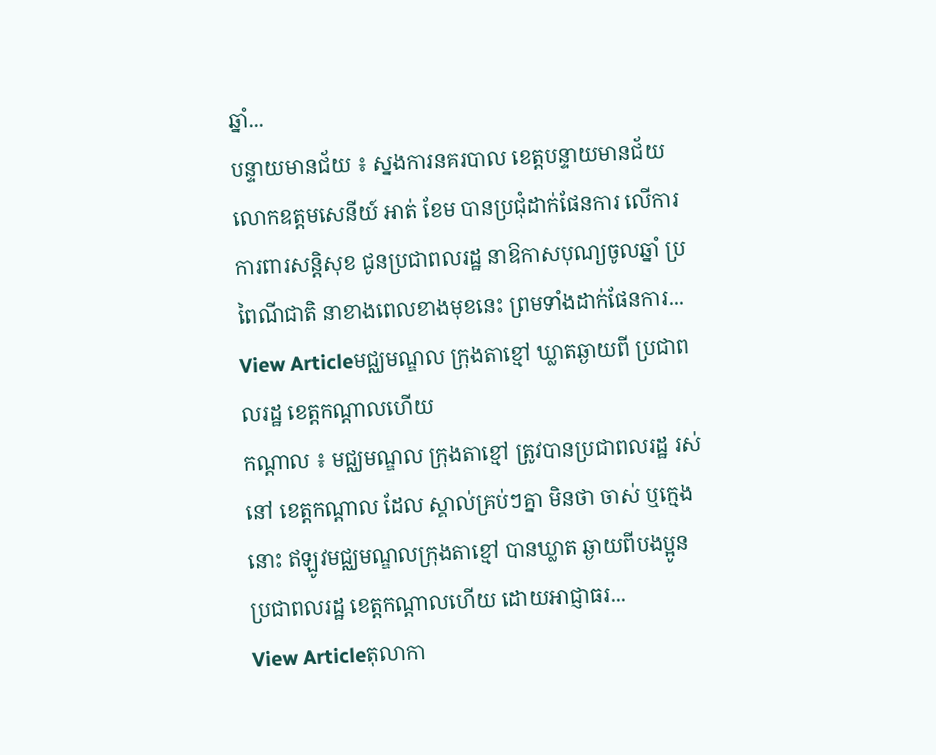ឆ្នាំ...
បន្ទាយមានជ័យ ៖ ស្នងការនគរបាល ខេត្តបន្ទាយមានជ័យ លោកឧត្តមសេនីយ៍ អាត់ ខែម បានប្រជុំដាក់ផែនការ លើការការពារសន្តិសុខ ជូនប្រជាពលរដ្ឋ នាឱកាសបុណ្យចូលឆ្នាំ ប្រពៃណីជាតិ នាខាងពេលខាងមុខនេះ ព្រមទាំងដាក់ផែនការ...
View Articleមជ្ឈមណ្ឌល ក្រុងតាខ្មៅ ឃ្លាតឆ្ងាយពី ប្រជាពលរដ្ឋ ខេត្តកណ្តាលហើយ
កណ្តាល ៖ មជ្ឈមណ្ឌល ក្រុងតាខ្មៅ ត្រូវបានប្រជាពលរដ្ឋ រស់នៅ ខេត្តកណ្តាល ដែល ស្គាល់គ្រប់ៗគ្នា មិនថា ចាស់ ឬក្មេងនោះ ឥឡូវមជ្ឈមណ្ឌលក្រុងតាខ្មៅ បានឃ្លាត ឆ្ងាយពីបងប្អូន ប្រជាពលរដ្ឋ ខេត្តកណ្តាលហើយ ដោយអាជ្ញាធរ...
View Articleតុលាកា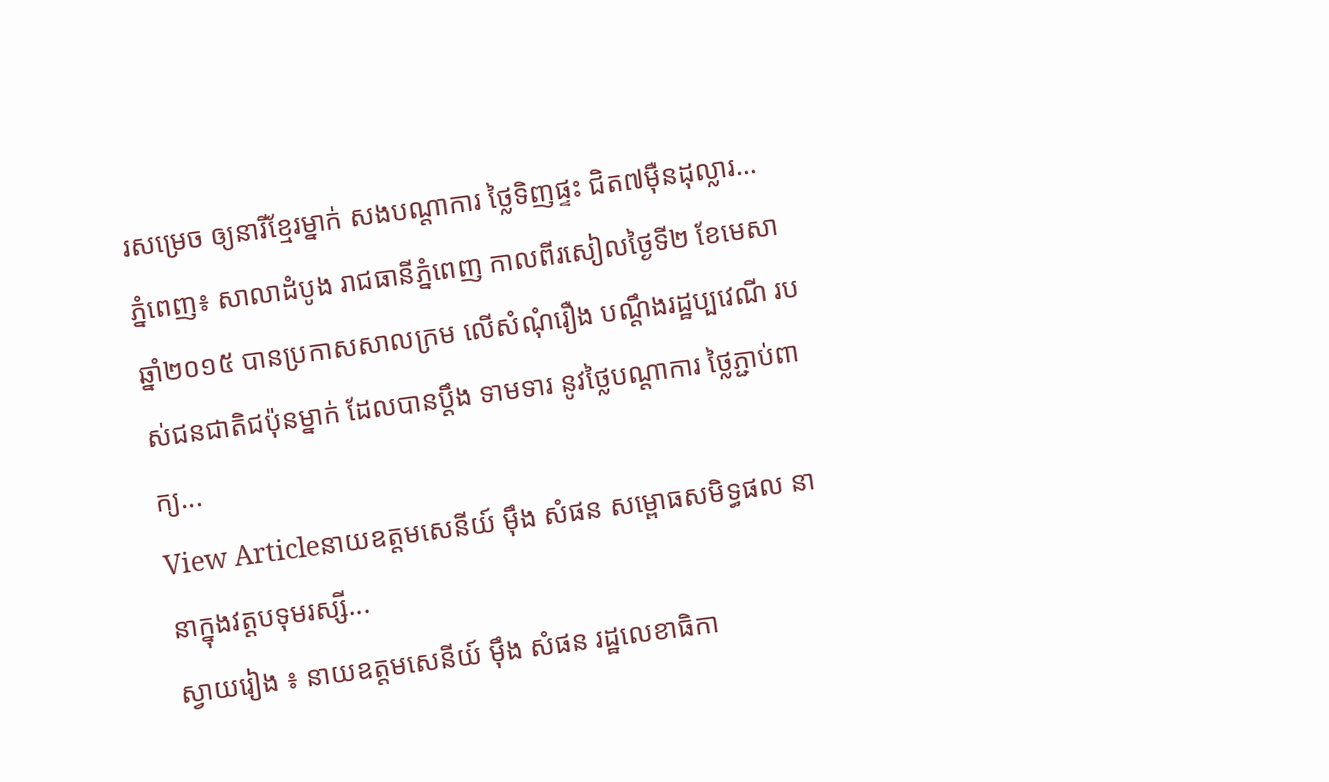រសម្រេច ឲ្យនារីខ្មែរម្នាក់ សងបណ្តាការ ថ្លៃទិញផ្ទះ ជិត៧ម៉ឺនដុល្លារ...
ភ្នំពេញ៖ សាលាដំបូង រាជធានីភ្នំពេញ កាលពីរសៀលថ្ងៃទី២ ខែមេសា ឆ្នាំ២០១៥ បានប្រកាសសាលក្រម លើសំណុំរឿង បណ្តឹងរដ្ឋប្បវេណី របស់ជនជាតិជប៉ុនម្នាក់ ដែលបានប្តឹង ទាមទារ នូវថ្លៃបណ្តាការ ថ្លៃភ្ជាប់ពាក្យ...
View Articleនាយឧត្តមសេនីយ៍ ម៉ឹង សំផន សម្ពោធសមិទ្ធផល នានាក្នុងវត្តបទុមរស្សី...
ស្វាយរៀង ៖ នាយឧត្តមសេនីយ៍ ម៉ឹង សំផន រដ្ឋលេខាធិកា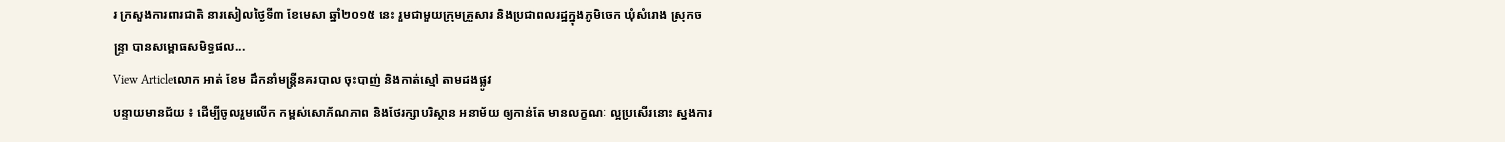រ ក្រសួងការពារជាតិ នារសៀលថ្ងៃទី៣ ខែមេសា ឆ្នាំ២០១៥ នេះ រួមជាមួយក្រុមគ្រួសារ និងប្រជាពលរដ្ឋក្នុងភូមិចេក ឃុំសំរោង ស្រុកចន្ទ្រា បានសម្ពោធសមិទ្ធផល...
View Articleលោក អាត់ ខែម ដឹកនាំមន្រ្តីនគរបាល ចុះបាញ់ និងកាត់ស្មៅ តាមដងផ្លូវ
បន្ទាយមានជ័យ ៖ ដើម្បីចូលរួមលើក កម្ពស់សោភ័ណភាព និងថែរក្សាបរិស្ថាន អនាម័យ ឲ្យកាន់តែ មានលក្ខណៈ ល្អប្រសើរនោះ ស្នងការ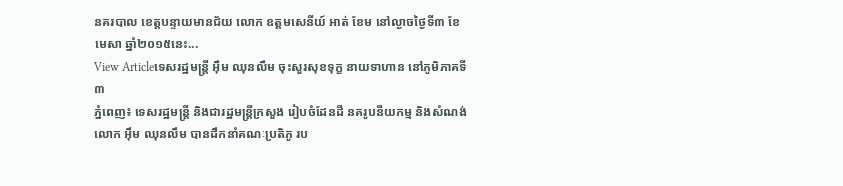នគរបាល ខេត្តបន្ទាយមានជ័យ លោក ឧត្តមសេនីយ៍ អាត់ ខែម នៅល្ងាចថ្ងៃទី៣ ខែមេសា ឆ្នាំ២០១៥នេះ...
View Articleទេសរដ្ឋមន្ត្រី អ៊ឹម ឈុនលឹម ចុះសួរសុខទុក្ខ នាយទាហាន នៅភូមិភាគទី៣
ភ្នំពេញ៖ ទេសរដ្ឋមន្ត្រី និងជារដ្ឋមន្ត្រីក្រសួង រៀបចំដែនដី នគរូបនីយកម្ម និងសំណង់ លោក អ៊ឹម ឈុនលឹម បានដឹកនាំគណៈប្រតិភូ រប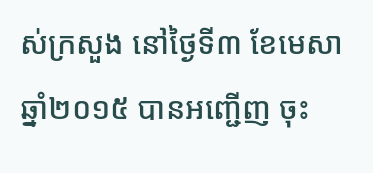ស់ក្រសួង នៅថ្ងៃទី៣ ខែមេសា ឆ្នាំ២០១៥ បានអញ្ជើញ ចុះ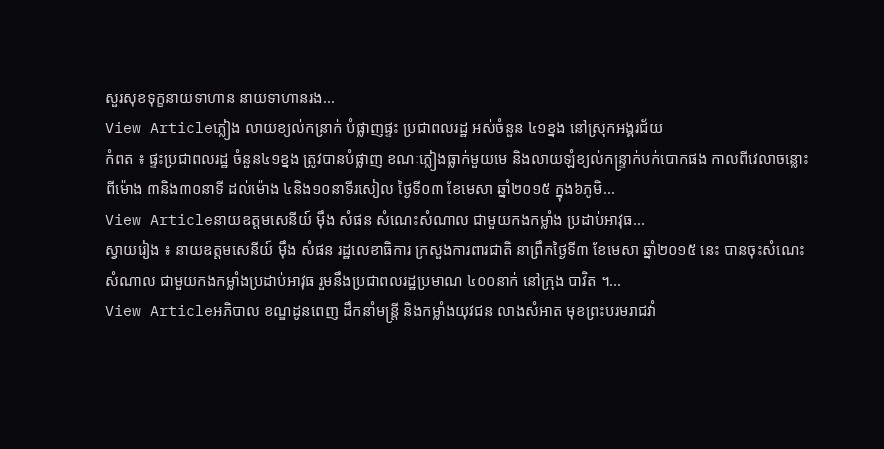សួរសុខទុក្ខនាយទាហាន នាយទាហានរង...
View Articleភ្លៀង លាយខ្យល់កន្រាក់ បំផ្លាញផ្ទះ ប្រជាពលរដ្ឋ អស់ចំនួន ៤១ខ្នង នៅស្រុកអង្គរជ័យ
កំពត ៖ ផ្ទះប្រជាពលរដ្ឋ ចំនួន៤១ខ្នង ត្រូវបានបំផ្លាញ ខណៈភ្លៀងធ្លាក់មួយមេ និងលាយឡំខ្យល់កន្ទ្រាក់បក់បោកផង កាលពីវេលាចន្លោះពីម៉ោង ៣និង៣០នាទី ដល់ម៉ោង ៤និង១០នាទីរសៀល ថ្ងៃទី០៣ ខែមេសា ឆ្នាំ២០១៥ ក្នុង៦ភូមិ...
View Articleនាយឧត្តមសេនីយ៍ ម៉ឹង សំផន សំណេះសំណាល ជាមួយកងកម្លាំង ប្រដាប់អាវុធ...
ស្វាយរៀង ៖ នាយឧត្តមសេនីយ៍ ម៉ឹង សំផន រដ្ឋលេខាធិការ ក្រសួងការពារជាតិ នាព្រឹកថ្ងៃទី៣ ខែមេសា ឆ្នាំ២០១៥ នេះ បានចុះសំណេះសំណាល ជាមួយកងកម្លាំងប្រដាប់អាវុធ រួមនឹងប្រជាពលរដ្ឋប្រមាណ ៤០០នាក់ នៅក្រុង បាវិត ។...
View Articleអភិបាល ខណ្ឌដូនពេញ ដឹកនាំមន្រ្តី និងកម្លាំងយុវជន លាងសំអាត មុខព្រះបរមរាជវាំ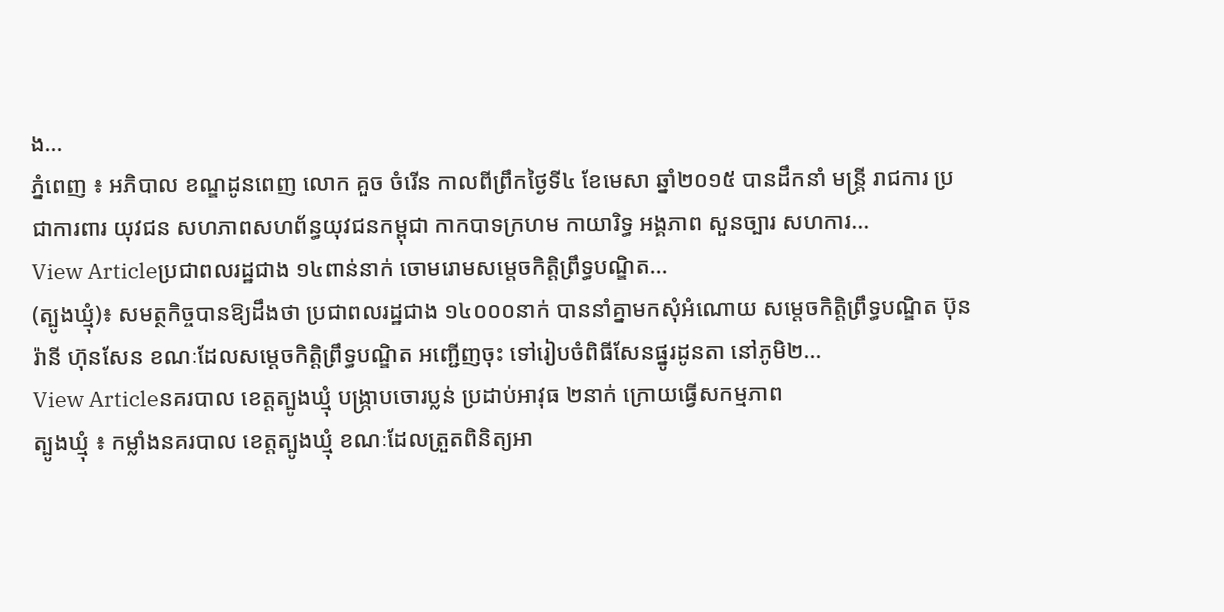ង...
ភ្នំពេញ ៖ អភិបាល ខណ្ឌដូនពេញ លោក គួច ចំរើន កាលពីព្រឹកថ្ងៃទី៤ ខែមេសា ឆ្នាំ២០១៥ បានដឹកនាំ មន្រ្តី រាជការ ប្រជាការពារ យុវជន សហភាពសហព័ន្ធយុវជនកម្ពុជា កាកបាទក្រហម កាយារិទ្ធ អង្គភាព សួនច្បារ សហការ...
View Articleប្រជាពលរដ្ឋជាង ១៤ពាន់នាក់ ចោមរោមសម្តេចកិត្តិព្រឹទ្ធបណ្ឌិត...
(ត្បូងឃ្មុំ)៖ សមត្ថកិច្ចបានឱ្យដឹងថា ប្រជាពលរដ្ឋជាង ១៤០០០នាក់ បាននាំគ្នាមកសុំអំណោយ សម្តេចកិត្តិព្រឹទ្ធបណ្ឌិត ប៊ុន រ៉ានី ហ៊ុនសែន ខណៈដែលសម្តេចកិត្តិព្រឹទ្ធបណ្ឌិត អញ្ជើញចុះ ទៅរៀបចំពិធីសែនផ្នូរដូនតា នៅភូមិ២...
View Articleនគរបាល ខេត្តត្បូងឃ្មុំ បង្រ្កាបចោរប្លន់ ប្រដាប់អាវុធ ២នាក់ ក្រោយធ្វើសកម្មភាព
ត្បូងឃ្មុំ ៖ កម្លាំងនគរបាល ខេត្តត្បូងឃ្មុំ ខណៈដែលត្រួតពិនិត្យអា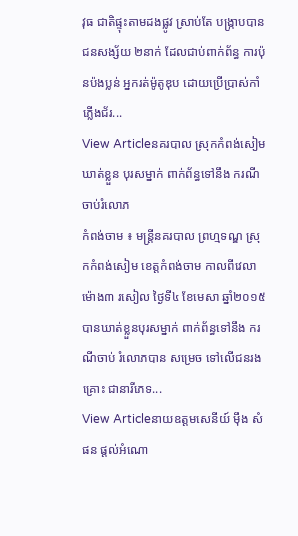វុធ ជាតិផ្ទុះតាមដងផ្លូវ ស្រាប់តែ បង្រ្កាបបាន ជនសង្ស័យ ២នាក់ ដែលជាប់ពាក់ព័ន្ធ ការប៉ុនប៉ងប្លន់ អ្នករត់ម៉ូតូឌុប ដោយប្រើប្រាស់កាំភ្លើងជ័រ...
View Articleនគរបាល ស្រុកកំពង់សៀម ឃាត់ខ្លួន បុរសម្នាក់ ពាក់ព័ន្ធទៅនឹង ករណីចាប់រំលោភ
កំពង់ចាម ៖ មន្រ្តីនគរបាល ព្រហ្មទណ្ឌ ស្រុកកំពង់សៀម ខេត្តកំពង់ចាម កាលពីវេលាម៉ោង៣ រសៀល ថ្ងៃទី៤ ខែមេសា ឆ្នាំ២០១៥ បានឃាត់ខ្លួនបុរសម្នាក់ ពាក់ព័ន្ធទៅនឹង ករណីចាប់ រំលោភបាន សម្រេច ទៅលើជនរងគ្រោះ ជានារីភេទ...
View Articleនាយឧត្តមសេនីយ៍ ម៉ឹង សំផន ផ្តល់អំណោ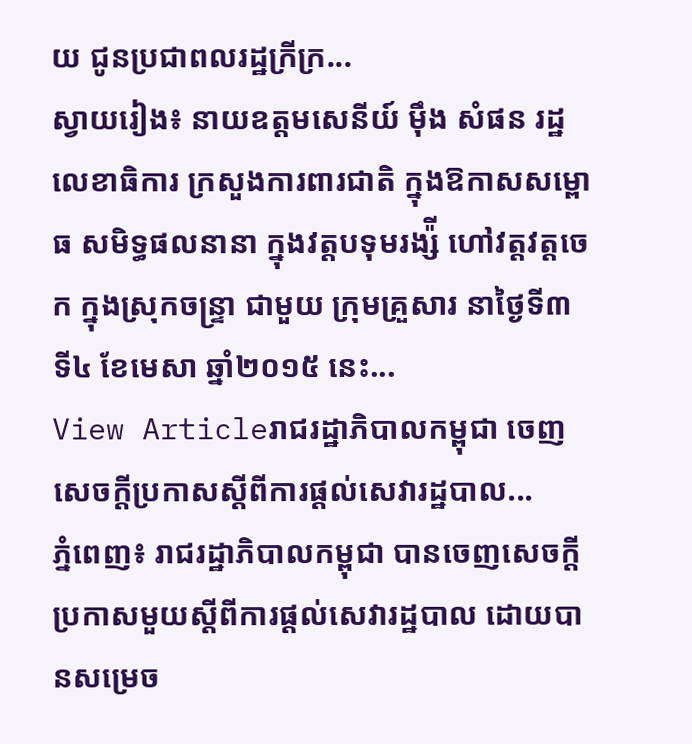យ ជូនប្រជាពលរដ្ឋក្រីក្រ...
ស្វាយរៀង៖ នាយឧត្តមសេនីយ៍ ម៉ឹង សំផន រដ្ឋលេខាធិការ ក្រសួងការពារជាតិ ក្នុងឱកាសសម្ពោធ សមិទ្ធផលនានា ក្នុងវត្តបទុមរង្ស៉ី ហៅវត្តវត្តចេក ក្នុងស្រុកចន្ទ្រា ជាមួយ ក្រុមគ្រួសារ នាថ្ងៃទី៣ ទី៤ ខែមេសា ឆ្នាំ២០១៥ នេះ...
View Articleរាជរដ្ឋាភិបាលកម្ពុជា ចេញសេចក្តីប្រកាសស្តីពីការផ្តល់សេវារដ្ឋបាល...
ភ្នំពេញ៖ រាជរដ្ឋាភិបាលកម្ពុជា បានចេញសេចក្តីប្រកាសមួយស្តីពីការផ្តល់សេវារដ្ឋបាល ដោយបានសម្រេច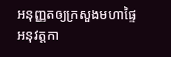អនុញ្ញតឲ្យក្រសួងមហាផ្ទៃ អនុវត្តកា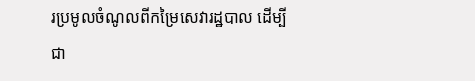រប្រមូលចំណូលពីកម្រៃសេវារដ្ឋបាល ដើម្បីជា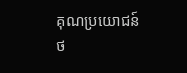គុណប្រយោជន៍ថ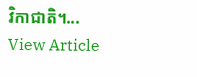វិកាជាតិ។...
View Article